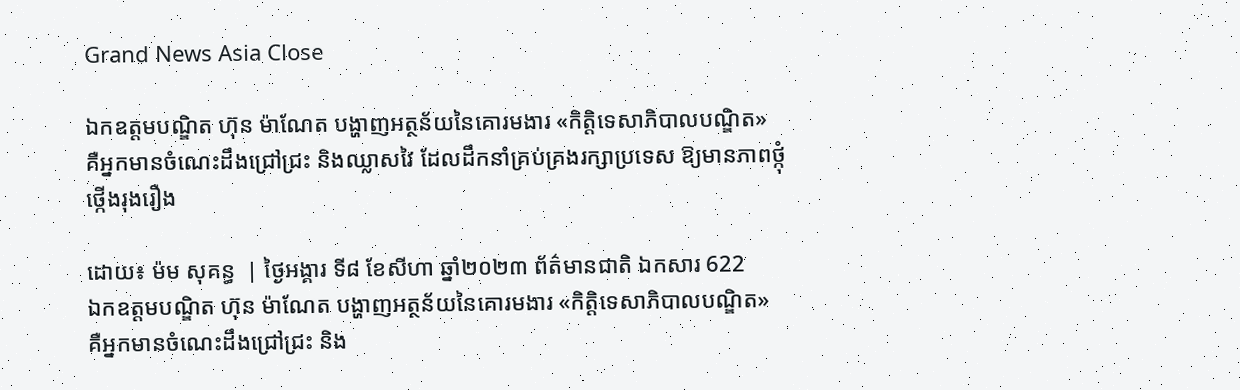Grand News Asia Close

ឯកឧត្តមបណ្ឌិត ហ៊ុន ម៉ាណែត បង្ហាញអត្ថន័យនៃគោរមងារ «កិត្តិទេសាភិបាលបណ្ឌិត» គឺអ្នកមានចំណេះដឹងជ្រៅជ្រះ និងឈ្លាសវៃ ដែលដឹកនាំគ្រប់គ្រងរក្សាប្រទេស ឱ្យមានភាពថ្កុំថ្កេីងរុងរឿង

ដោយ៖ ម៉ម សុគន្ធ  | ថ្ងៃអង្គារ ទី៨ ខែសីហា ឆ្នាំ២០២៣ ព័ត៌មានជាតិ ឯកសារ 622
ឯកឧត្តមបណ្ឌិត ហ៊ុន ម៉ាណែត បង្ហាញអត្ថន័យនៃគោរមងារ «កិត្តិទេសាភិបាលបណ្ឌិត» គឺអ្នកមានចំណេះដឹងជ្រៅជ្រះ និង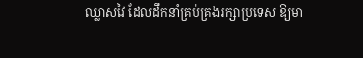ឈ្លាសវៃ ដែលដឹកនាំគ្រប់គ្រងរក្សាប្រទេស ឱ្យមា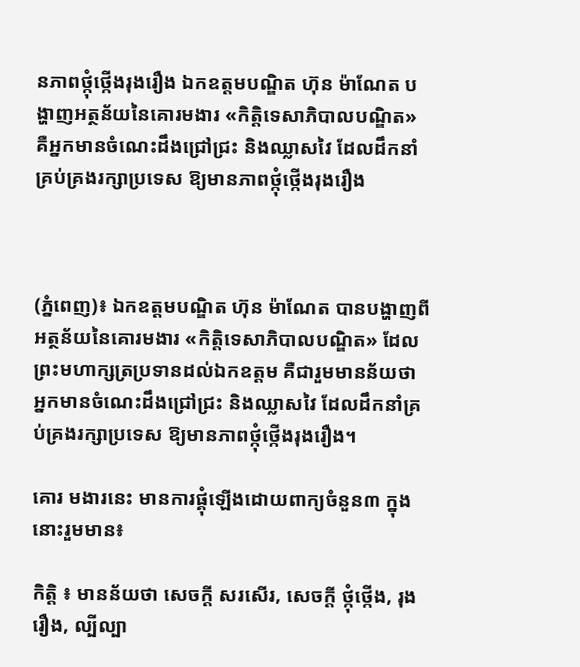នភាពថ្កុំថ្កេីងរុងរឿង ឯកឧត្តមបណ្ឌិត ហ៊ុន ម៉ាណែត បង្ហាញអត្ថន័យនៃគោរមងារ «កិត្តិទេសាភិបាលបណ្ឌិត» គឺអ្នកមានចំណេះដឹងជ្រៅជ្រះ និងឈ្លាសវៃ ដែលដឹកនាំគ្រប់គ្រងរក្សាប្រទេស ឱ្យមានភាពថ្កុំថ្កេីងរុងរឿង



(ភ្នំពេញ)៖ ឯកឧត្តមបណ្ឌិត ហ៊ុន ម៉ាណែត បានបង្ហាញពីអត្ថន័យនៃគោរមងារ «កិត្តិទេសាភិបាលបណ្ឌិត» ដែលព្រះមហាក្សត្រប្រទានដល់ឯកឧត្តម គឺជារួមមានន័យថា អ្នកមានចំណេះដឹងជ្រៅជ្រះ និងឈ្លាសវៃ ដែលដឹកនាំគ្រប់គ្រងរក្សាប្រទេស ឱ្យមានភាពថ្កុំថ្កេីងរុងរឿង។

គោរ មងារនេះ មានការផ្គុំឡើងដោយពាក្យចំនួន៣ ក្នុងនោះរួមមាន៖

កិត្តិ ៖ មានន័យថា សេចក្ដី សរសើរ, សេចក្ដី ថ្កុំថ្កើង, រុងរឿង, ល្បីល្បា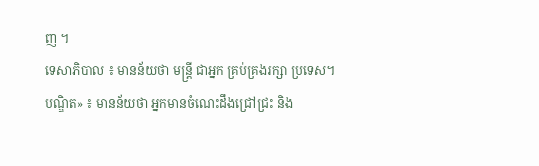ញ ។
ទេសាភិបាល ៖ មានន័យថា មន្ត្រី ជាអ្នក គ្រប់គ្រងរក្សា ប្រទេស។
បណ្ឌិត» ៖ មានន័យថា អ្នកមានចំណេះដឹងជ្រៅជ្រះ និង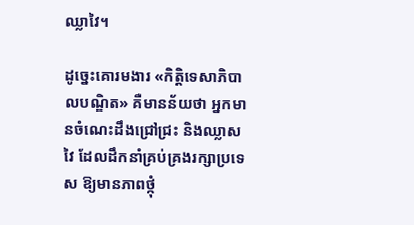ឈ្លាវៃ។

ដូច្នេះគោរមងារ «កិត្តិទេសាភិបាលបណ្ឌិត» គឺមានន័យថា អ្នកមានចំណេះដឹងជ្រៅជ្រះ និងឈ្លាសវៃ ដែលដឹកនាំគ្រប់គ្រងរក្សាប្រទេស ឱ្យមានភាពថ្កុំ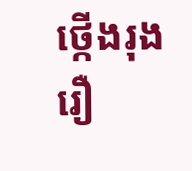ថ្កេីងរុងរឿ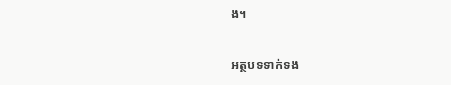ង។

អត្ថបទទាក់ទង